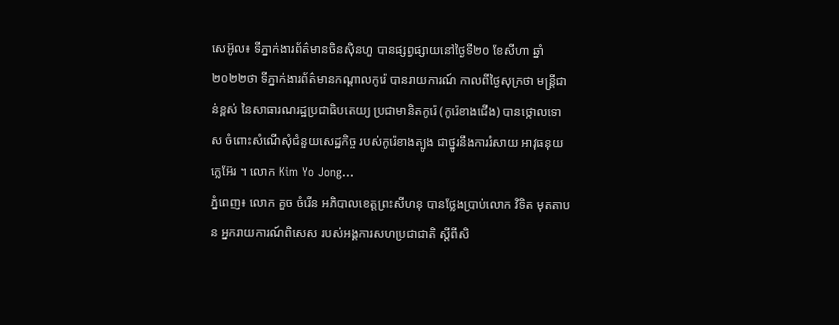សេអ៊ូល៖ ទីភ្នាក់ងារព័ត៌មានចិនស៊ិនហួ បានផ្សព្វផ្សាយនៅថ្ងៃទី២០ ខែសីហា ឆ្នាំ២០២២ថា ទីភ្នាក់ងារព័ត៌មានកណ្តាលកូរ៉េ បានរាយការណ៍ កាលពីថ្ងៃសុក្រថា មន្ត្រីជាន់ខ្ពស់ នៃសាធារណរដ្ឋប្រជាធិបតេយ្យ ប្រជាមានិតកូរ៉េ (កូរ៉េខាងជើង) បានថ្កោលទោស ចំពោះសំណើសុំជំនួយសេដ្ឋកិច្ច របស់កូរ៉េខាងត្បូង ជាថ្នូរនឹងការរំសាយ អាវុធនុយក្លេអ៊ែរ ។ លោក Kim Yo Jong...
ភ្នំពេញ៖ លោក គួច ចំរើន អភិបាលខេត្តព្រះសីហនុ បានថ្លែងប្រាប់លោក វិទិត មុតតាបន អ្នករាយការណ៍ពិសេស របស់អង្គការសហប្រជាជាតិ ស្តីពីសិ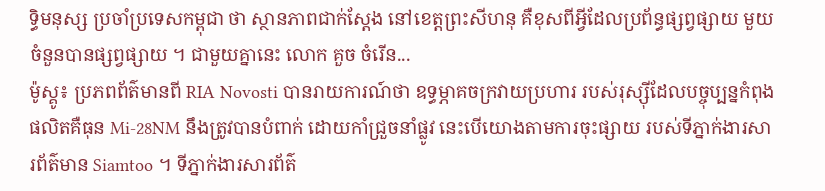ទ្ធិមនុស្ស ប្រចាំប្រទេសកម្ពុជា ថា ស្ថានភាពជាក់ស្តែង នៅខេត្តព្រះសីហនុ គឺខុសពីអ្វីដែលប្រព័ន្ធផ្សព្វផ្សាយ មួយចំនួនបានផ្សព្វផ្សាយ ។ ជាមួយគ្នានេះ លោក គួច ចំរើន...
ម៉ូស្គូ៖ ប្រភពព័ត៌មានពី RIA Novosti បានរាយការណ៍ថា ឧទ្ធម្ភាគចក្រវាយប្រហារ របស់រុស្ស៊ីដែលបច្ចុប្បន្នកំពុង ផលិតគឺធុន Mi-28NM នឹងត្រូវបានបំពាក់ ដោយកាំជ្រួចនាំផ្លូវ នេះបើយោងតាមការចុះផ្សាយ របស់ទីភ្នាក់ងារសារព័ត៌មាន Siamtoo ។ ទីភ្នាក់ងារសារព័ត៌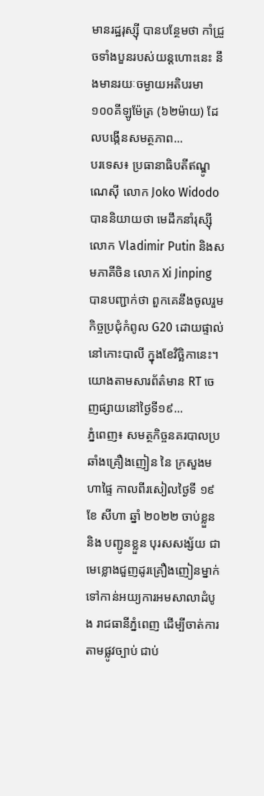មានរដ្ឋរុស្ស៊ី បានបន្ថែមថា កាំជ្រួចទាំងបួនរបស់យន្តហោះនេះ នឹងមានរយៈចម្ងាយអតិបរមា ១០០គីឡូម៉ែត្រ (៦២ម៉ាយ) ដែលបង្កើនសមត្ថភាព...
បរទេស៖ ប្រធានាធិបតីឥណ្ឌូណេស៊ី លោក Joko Widodo បាននិយាយថា មេដឹកនាំរុស្ស៊ី លោក Vladimir Putin និងសមភាគីចិន លោក Xi Jinping បានបញ្ជាក់ថា ពួកគេនឹងចូលរួមកិច្ចប្រជុំកំពូល G20 ដោយផ្ទាល់នៅកោះបាលី ក្នុងខែវិច្ឆិកានេះ។ យោងតាមសារព័ត៌មាន RT ចេញផ្សាយនៅថ្ងៃទី១៩...
ភំ្នពេញ៖ សមត្ថកិច្ចនគរបាលប្រឆាំងគ្រឿងញៀន នៃ ក្រសួងមហាផៃ្ទ កាលពីរសៀលថ្ងៃទី ១៩ ខែ សីហា ឆ្នាំ ២០២២ ចាប់ខ្លួន និង បញ្ជូនខ្លួន បុរសសង្ស័យ ជាមេខ្លោងជួញដូរគ្រឿងញៀនម្នាក់ ទៅកាន់អយ្យការអមសាលាដំបូង រាជធានីភ្នំពេញ ដើម្បីចាត់ការ តាមផ្លូវច្បាប់ ជាប់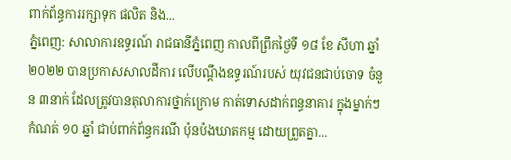ពាក់ព័ន្ធការរក្សាទុក ផលិត និង...
ភ្នំពេញ: សាលាការឧទ្ធរណ៍ រាជធានីភ្នំពេញ កាលពីព្រឹកថ្ងៃទី ១៨ ខែ សីហា ឆ្នាំ២០២២ បានប្រកាសសាលដីការ លើបណ្ដឹងឧទ្ធរណ៍របស់ យុវជនជាប់ចោទ ចំនួន ៣នាក់ ដែលត្រូវបានតុលាការថ្នាក់ក្រោម កាត់ទោសដាក់ពន្ធនាគារ ក្នុងម្នាក់ៗ កំណត់ ១០ ឆ្នាំ ជាប់ពាក់ព័ន្ធករណី ប៉ុនប៉ងឃាតកម្ម ដោយព្រួតគ្នា...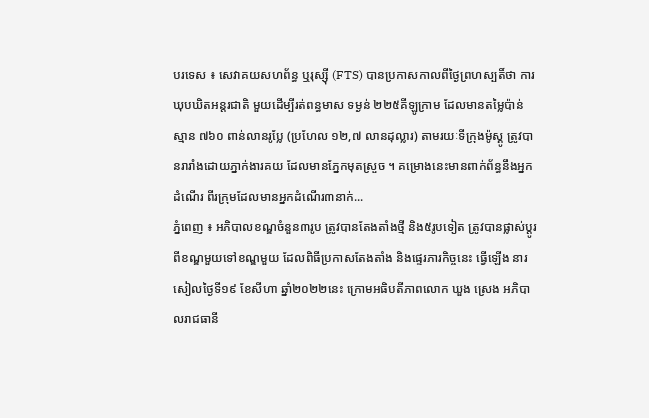បរទេស ៖ សេវាគយសហព័ន្ធ ឬរុស្ស៊ី (FTS) បានប្រកាសកាលពីថ្ងៃព្រហស្បតិ៍ថា ការឃុបឃិតអន្តរជាតិ មួយដើម្បីរត់ពន្ធមាស ទម្ងន់ ២២៥គីឡូក្រាម ដែលមានតម្លៃប៉ាន់ស្មាន ៧៦០ ពាន់លានរូប្លែ (ប្រហែល ១២,៧ លានដុល្លារ) តាមរយៈទីក្រុងម៉ូស្គូ ត្រូវបានរារាំងដោយភ្នាក់ងារគយ ដែលមានភ្នែកមុតស្រួច ។ គម្រោងនេះមានពាក់ព័ន្ធនឹងអ្នកដំណើរ ពីរក្រុមដែលមានអ្នកដំណើរ៣នាក់...
ភ្នំពេញ ៖ អភិបាលខណ្ឌចំនួន៣រូប ត្រូវបានតែងតាំងថ្មី និង៥រូបទៀត ត្រូវបានផ្លាស់ប្តូរ ពីខណ្ឌមួយទៅខណ្ឌមួយ ដែលពិធីប្រកាសតែងតាំង និងផ្ទេរភារកិច្ចនេះ ធ្វើឡើង នារសៀលថ្ងៃទី១៩ ខែសីហា ឆ្នាំ២០២២នេះ ក្រោមអធិបតីភាពលោក ឃួង ស្រេង អភិបាលរាជធានី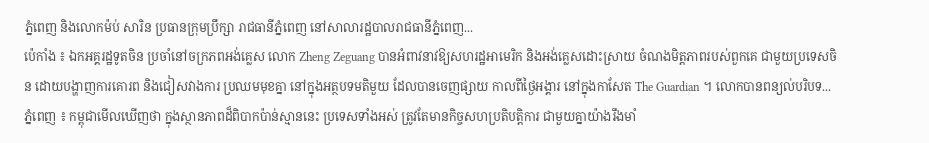ភ្នំពេញ និងលោកម៉ប់ សារិន ប្រធានក្រុមប្រឹក្សា រាជធានីភ្នំពេញ នៅសាលារដ្ឋបាលរាជធានីភ្នំពេញ...
ប៉េកាំង ៖ ឯកអគ្គរដ្ឋទូតចិន ប្រចាំនៅចក្រភពអង់គ្លេស លោក Zheng Zeguang បានអំពាវនាវឱ្យសហរដ្ឋអាមេរិក និងអង់គ្លេសដោះស្រាយ ចំណងមិត្តភាពរបស់ពួកគេ ជាមួយប្រទេសចិន ដោយបង្ហាញការគោរព និងជៀសវាងការ ប្រឈមមុខគ្នា នៅក្នុងអត្ថបទមតិមួយ ដែលបានចេញផ្សាយ កាលពីថ្ងៃអង្គារ នៅក្នុងកាសែត The Guardian ។ លោកបានពន្យល់បរិបទ...
ភ្នំពេញ ៖ កម្ពុជាមើលឃើញថា ក្នុងស្ថានភាពដ៏ពិបាកប៉ាន់ស្មាននេះ ប្រទេសទាំងអស់ ត្រូវតែមានកិច្ចសហប្រតិបត្តិការ ជាមួយគ្នាយ៉ាងរឹងមាំ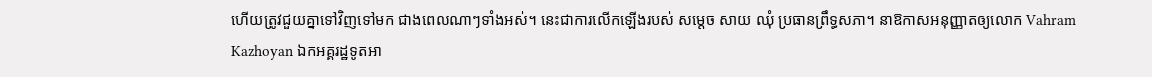ហើយត្រូវជួយគ្នាទៅវិញទៅមក ជាងពេលណាៗទាំងអស់។ នេះជាការលើកឡើងរបស់ សម្តេច សាយ ឈុំ ប្រធានព្រឹទ្ធសភា។ នាឱកាសអនុញ្ញាតឲ្យលោក Vahram Kazhoyan ឯកអគ្គរដ្ឋទូតអា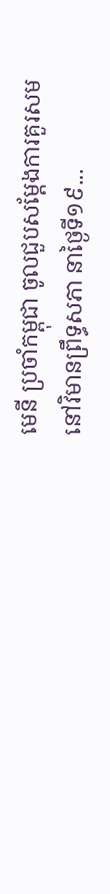មេនី ប្រចាំកម្ពុជា ចូលជួបសម្តែងការគួរសម នៅវិមានព្រឹទ្ធសភា នាថ្ងៃទី១៩...